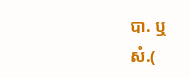បា. ឬ
សំ.(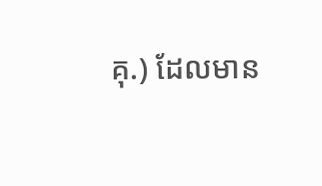គុ.) ដែលមាន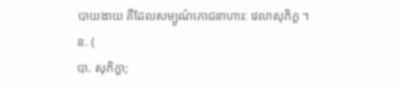បាយងាយ គឺដែលសម្បូណ៌ភោជនាហារ: វេលាសុភិក្ខ ។
ន. (
បា. សុភិក្ខា;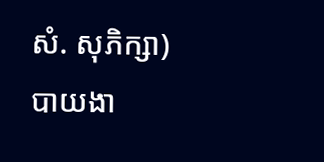សំ. សុភិក្សា) បាយងា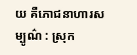យ គឺភោជនាហារសម្បូណ៌ : ស្រុក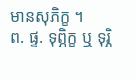មានសុភិក្ខ ។
ព. ផ្ទ. ទុព្ភិក្ខ ឬ ទុរ្ភិ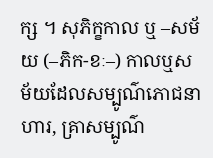ក្ស ។ សុភិក្ខកាល ឬ –សម័យ (–ភិក-ខៈ–) កាលឬសម័យដែលសម្បូណ៌ភោជនាហារ, គ្រាសម្បូណ៌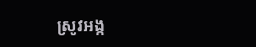ស្រូវអង្ក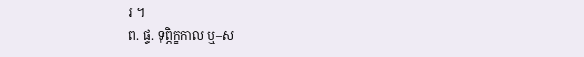រ ។
ព. ផ្ទ. ទុព្ភិក្ខកាល ឬ–ស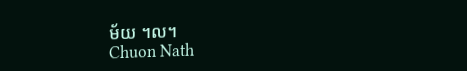ម័យ ។ល។
Chuon Nath